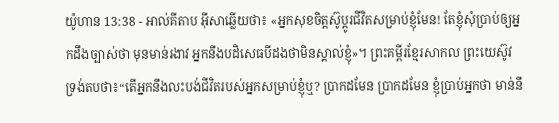យ៉ូហាន 13:38 - អាល់គីតាប អ៊ីសាឆ្លើយថា៖ «អ្នកសុខចិត្ដស៊ូប្ដូរជីវិតសម្រាប់ខ្ញុំមែន! តែខ្ញុំសុំប្រាប់ឲ្យអ្នកដឹងច្បាស់ថា មុនមាន់រងាវ អ្នកនឹងបដិសេធបីដងថាមិនស្គាល់ខ្ញុំ»។ ព្រះគម្ពីរខ្មែរសាកល ព្រះយេស៊ូវទ្រង់តបថា៖“តើអ្នកនឹងលះបង់ជីវិតរបស់អ្នកសម្រាប់ខ្ញុំឬ? ប្រាកដមែន ប្រាកដមែន ខ្ញុំប្រាប់អ្នកថា មាន់នឹ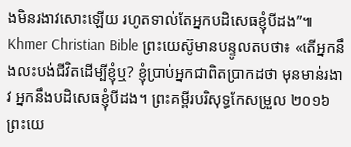ងមិនរងាវសោះឡើយ រហូតទាល់តែអ្នកបដិសេធខ្ញុំបីដង”៕ Khmer Christian Bible ព្រះយេស៊ូមានបន្ទូលតបថា៖ «តើអ្នកនឹងលះបង់ជីវិតដើម្បីខ្ញុំឬ? ខ្ញុំប្រាប់អ្នកជាពិតប្រាកដថា មុនមាន់រងាវ អ្នកនឹងបដិសេធខ្ញុំបីដង។ ព្រះគម្ពីរបរិសុទ្ធកែសម្រួល ២០១៦ ព្រះយេ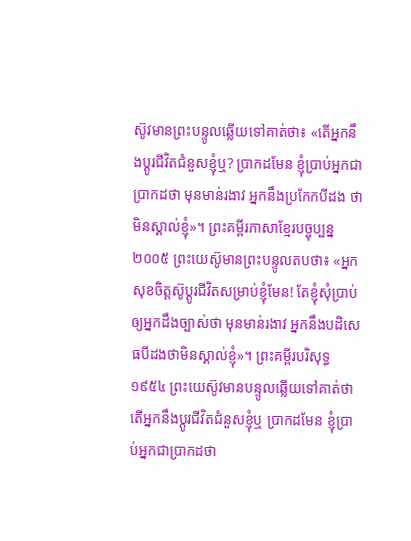ស៊ូវមានព្រះបន្ទូលឆ្លើយទៅគាត់ថា៖ «តើអ្នកនឹងប្តូរជីវិតជំនួសខ្ញុំឬ? ប្រាកដមែន ខ្ញុំប្រាប់អ្នកជាប្រាកដថា មុនមាន់រងាវ អ្នកនឹងប្រកែកបីដង ថាមិនស្គាល់ខ្ញុំ»។ ព្រះគម្ពីរភាសាខ្មែរបច្ចុប្បន្ន ២០០៥ ព្រះយេស៊ូមានព្រះបន្ទូលតបថា៖ «អ្នកសុខចិត្តស៊ូប្ដូរជីវិតសម្រាប់ខ្ញុំមែន! តែខ្ញុំសុំប្រាប់ឲ្យអ្នកដឹងច្បាស់ថា មុនមាន់រងាវ អ្នកនឹងបដិសេធបីដងថាមិនស្គាល់ខ្ញុំ»។ ព្រះគម្ពីរបរិសុទ្ធ ១៩៥៤ ព្រះយេស៊ូវមានបន្ទូលឆ្លើយទៅគាត់ថា តើអ្នកនឹងប្តូរជីវិតជំនួសខ្ញុំឬ ប្រាកដមែន ខ្ញុំប្រាប់អ្នកជាប្រាកដថា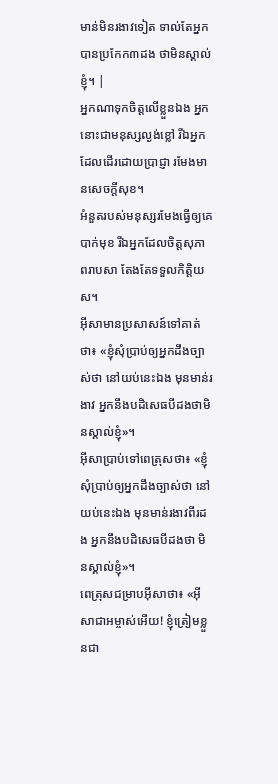មាន់មិនរងាវទៀត ទាល់តែអ្នកបានប្រកែក៣ដង ថាមិនស្គាល់ខ្ញុំ។ |
អ្នកណាទុកចិត្តលើខ្លួនឯង អ្នកនោះជាមនុស្សល្ងង់ខ្លៅ រីឯអ្នកដែលដើរដោយប្រាជ្ញា រមែងមានសេចក្ដីសុខ។
អំនួតរបស់មនុស្សរមែងធ្វើឲ្យគេបាក់មុខ រីឯអ្នកដែលចិត្តសុភាពរាបសា តែងតែទទួលកិត្តិយស។
អ៊ីសាមានប្រសាសន៍ទៅគាត់ថា៖ «ខ្ញុំសុំប្រាប់ឲ្យអ្នកដឹងច្បាស់ថា នៅយប់នេះឯង មុនមាន់រងាវ អ្នកនឹងបដិសេធបីដងថាមិនស្គាល់ខ្ញុំ»។
អ៊ីសាប្រាប់ទៅពេត្រុសថា៖ «ខ្ញុំសុំប្រាប់ឲ្យអ្នកដឹងច្បាស់ថា នៅយប់នេះឯង មុនមាន់រងាវពីរដង អ្នកនឹងបដិសេធបីដងថា មិនស្គាល់ខ្ញុំ»។
ពេត្រុសជម្រាបអ៊ីសាថា៖ «អ៊ីសាជាអម្ចាស់អើយ! ខ្ញុំត្រៀមខ្លួនជា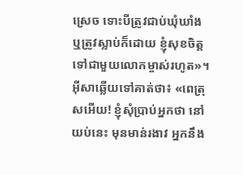ស្រេច ទោះបីត្រូវជាប់ឃុំឃាំង ឬត្រូវស្លាប់ក៏ដោយ ខ្ញុំសុខចិត្ដទៅជាមួយលោកម្ចាស់រហូត»។
អ៊ីសាឆ្លើយទៅគាត់ថា៖ «ពេត្រុសអើយ! ខ្ញុំសុំប្រាប់អ្នកថា នៅយប់នេះ មុនមាន់រងាវ អ្នកនឹង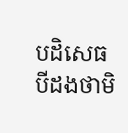បដិសេធបីដងថាមិ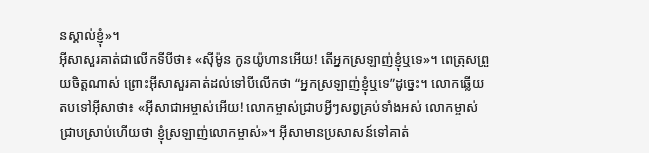នស្គាល់ខ្ញុំ»។
អ៊ីសាសួរគាត់ជាលើកទីបីថា៖ «ស៊ីម៉ូន កូនយ៉ូហានអើយ! តើអ្នកស្រឡាញ់ខ្ញុំឬទេ»។ ពេត្រុសព្រួយចិត្ដណាស់ ព្រោះអ៊ីសាសួរគាត់ដល់ទៅបីលើកថា “អ្នកស្រឡាញ់ខ្ញុំឬទេ”ដូច្នេះ។ លោកឆ្លើយតបទៅអ៊ីសាថា៖ «អ៊ីសាជាអម្ចាស់អើយ! លោកម្ចាស់ជ្រាបអ្វីៗសព្វគ្រប់ទាំងអស់ លោកម្ចាស់ជ្រាបស្រាប់ហើយថា ខ្ញុំស្រឡាញ់លោកម្ចាស់»។ អ៊ីសាមានប្រសាសន៍ទៅគាត់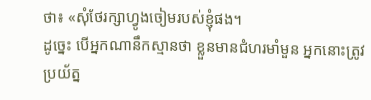ថា៖ «សុំថែរក្សាហ្វូងចៀមរបស់ខ្ញុំផង។
ដូច្នេះ បើអ្នកណានឹកស្មានថា ខ្លួនមានជំហរមាំមួន អ្នកនោះត្រូវប្រយ័ត្ន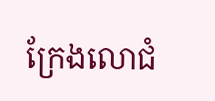ក្រែងលោជំ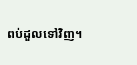ពប់ដួលទៅវិញ។